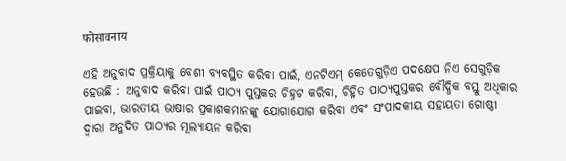फोसावनाय

ଏହି ଅନୁବାଦ ପ୍ରକ୍ରିୟାକୁ ବେଶୀ ବ୍ୟବସ୍ଥିତ କରିବା ପାଇଁ, ଏନଟିଏମ୍ କେତେଗୁଡ଼ିଏ ପଦକ୍ଷେପ ନିଏ ସେଗୁଡ଼ିକ ହେଉଛି : ଅନୁବାଦ କରିବା ପାଇଁ ପାଠ୍ୟ ପୁସ୍ତକର ଚିହ୍ନଟ କରିବା, ଚିହ୍ନିତ ପାଠ୍ୟପୁସ୍ତକର ବୌଦ୍ଧିକ ବସ୍ତୁ ଅଧିକାର ପାଇବା, ଭାରତୀୟ ଭାଷାର ପ୍ରକାଶକମାନଙ୍କୁ ଯୋଗାଯୋଗ କରିବା ଏବଂ ସଂପାଦକୀୟ ସହାୟତା ଗୋଷ୍ଠୀ ଦ୍ୱାରା ଅନୁଦିତ ପାଠ୍ୟର ମୂଲ୍ୟାୟନ କରିବା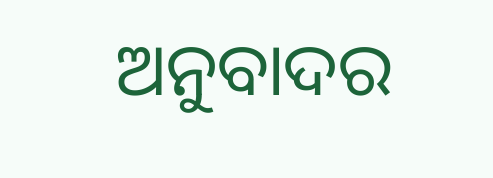ଅନୁବାଦର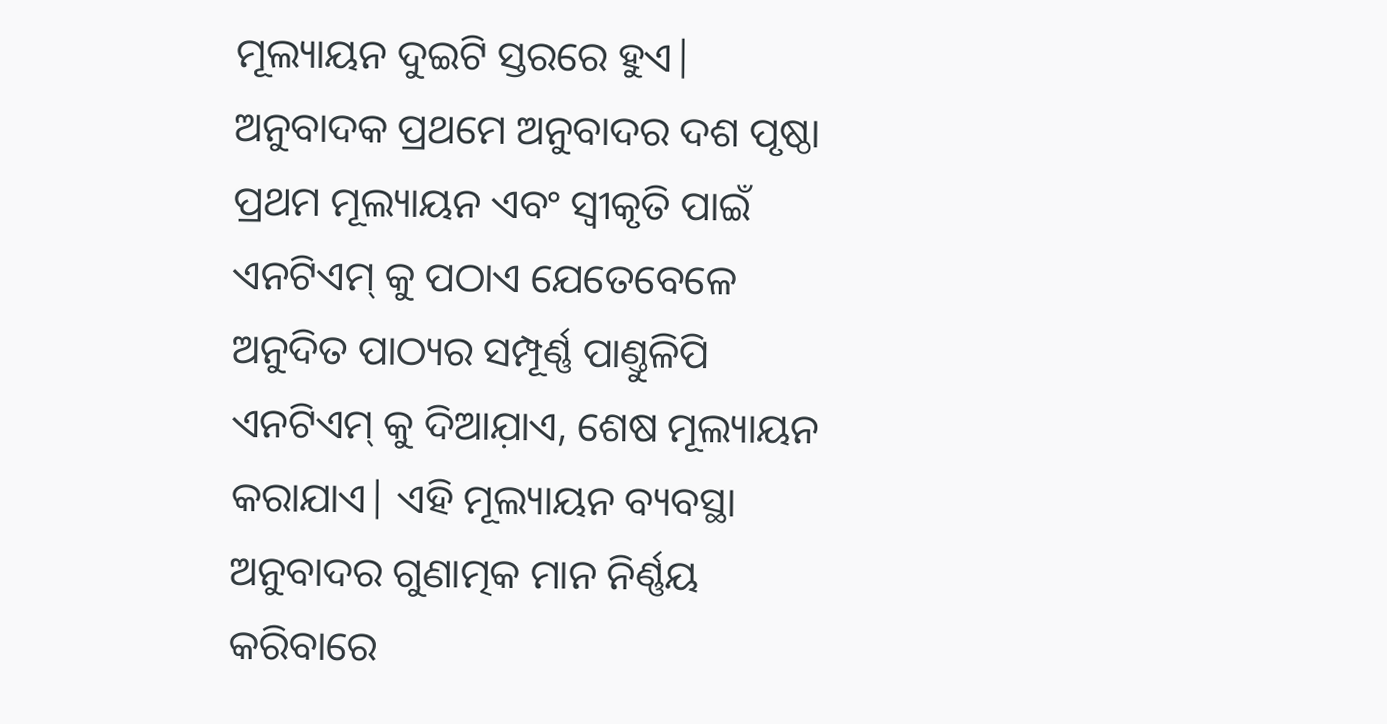ମୂଲ୍ୟାୟନ ଦୁଇଟି ସ୍ତରରେ ହୁଏ| ଅନୁବାଦକ ପ୍ରଥମେ ଅନୁବାଦର ଦଶ ପୃଷ୍ଠା ପ୍ରଥମ ମୂଲ୍ୟାୟନ ଏବଂ ସ୍ୱୀକୃତି ପାଇଁ ଏନଟିଏମ୍ କୁ ପଠାଏ ଯେତେବେଳେ ଅନୁଦିତ ପାଠ୍ୟର ସମ୍ପୂର୍ଣ୍ଣ ପାଣ୍ତୁଳିପି ଏନଟିଏମ୍ କୁ ଦିଆଯ଼ାଏ, ଶେଷ ମୂଲ୍ୟାୟନ କରାଯାଏ| ଏହି ମୂଲ୍ୟାୟନ ବ୍ୟବସ୍ଥା ଅନୁବାଦର ଗୁଣାତ୍ମକ ମାନ ନିର୍ଣ୍ଣୟ କରିବାରେ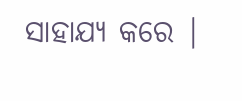ସାହାଯ୍ୟ କରେ |